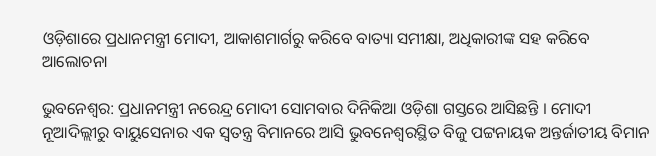ଓଡ଼ିଶାରେ ପ୍ରଧାନମନ୍ତ୍ରୀ ମୋଦୀ, ଆକାଶମାର୍ଗରୁ କରିବେ ବାତ୍ୟା ସମୀକ୍ଷା, ଅଧିକାରୀଙ୍କ ସହ କରିବେ ଆଲୋଚନା

ଭୁବନେଶ୍ୱର: ପ୍ରଧାନମନ୍ତ୍ରୀ ନରେନ୍ଦ୍ର ମୋଦୀ ସୋମବାର ଦିନିକିଆ ଓଡ଼ିଶା ଗସ୍ତରେ ଆସିଛନ୍ତି । ମୋଦୀ ନୂଆଦିଲ୍ଲୀରୁ ବାୟୁସେନାର ଏକ ସ୍ୱତନ୍ତ୍ର ବିମାନରେ ଆସି ଭୁବନେଶ୍ୱରସ୍ଥିତ ବିଜୁ ପଟ୍ଟନାୟକ ଅନ୍ତର୍ଜାତୀୟ ବିମାନ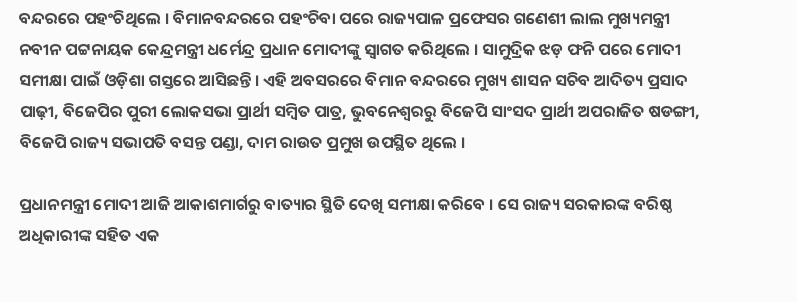ବନ୍ଦରରେ ପହଂଚିଥିଲେ । ବିମାନବନ୍ଦରରେ ପହଂଚିବା ପରେ ରାଜ୍ୟପାଳ ପ୍ରଫେସର ଗଣେଶୀ ଲାଲ ମୁଖ୍ୟମନ୍ତ୍ରୀ ନବୀନ ପଟ୍ଟନାୟକ କେନ୍ଦ୍ରମନ୍ତ୍ରୀ ଧର୍ମେନ୍ଦ୍ର ପ୍ରଧାନ ମୋଦୀଙ୍କୁ ସ୍ୱାଗତ କରିଥିଲେ । ସାମୁଦ୍ରିକ ଝଡ଼ ଫନି ପରେ ମୋଦୀ ସମୀକ୍ଷା ପାଇଁ ଓଡ଼ିଶା ଗସ୍ତରେ ଆସିଛନ୍ତି । ଏହି ଅବସରରେ ବିମାନ ବନ୍ଦରରେ ମୁଖ୍ୟ ଶାସନ ସଚିବ ଆଦିତ୍ୟ ପ୍ରସାଦ ପାଢ଼ୀ, ବିଜେପିର ପୁରୀ ଲୋକସଭା ପ୍ରାର୍ଥୀ ସମ୍ବିତ ପାତ୍ର, ଭୁବନେଶ୍ୱରରୁ ବିଜେପି ସାଂସଦ ପ୍ରାର୍ଥୀ ଅପରାଜିତ ଷଡଙ୍ଗୀ, ବିଜେପି ରାଜ୍ୟ ସଭାପତି ବସନ୍ତ ପଣ୍ଡା, ଦାମ ରାଉତ ପ୍ରମୁଖ ଉପସ୍ଥିତ ଥିଲେ ।

ପ୍ରଧାନମନ୍ତ୍ରୀ ମୋଦୀ ଆଜି ଆକାଶମାର୍ଗରୁ ବାତ୍ୟାର ସ୍ଥିତି ଦେଖି ସମୀକ୍ଷା କରିବେ । ସେ ରାଜ୍ୟ ସରକାରଙ୍କ ବରିଷ୍ଠ ଅଧିକାରୀଙ୍କ ସହିତ ଏକ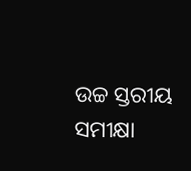ଉଚ୍ଚ ସ୍ତରୀୟ ସମୀକ୍ଷା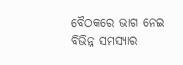ବୈଠକରେ ଭାଗ ନେଇ ବିଭିନ୍ନ ସମସ୍ୟାର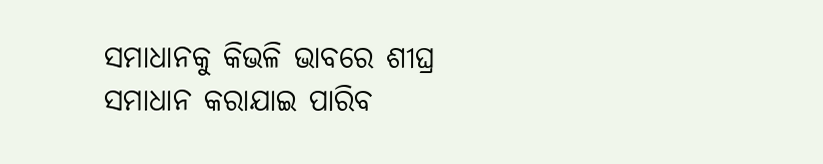ସମାଧାନକୁ କିଭଳି ଭାବରେ ଶୀଘ୍ର ସମାଧାନ କରାଯାଇ ପାରିବ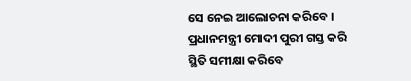ସେ ନେଇ ଆଲୋଚନା କରିବେ । ପ୍ରଧାନମନ୍ତ୍ରୀ ମୋଦୀ ପୁରୀ ଗସ୍ତ କରି ସ୍ଥିତି ସମୀକ୍ଷା କରିବେ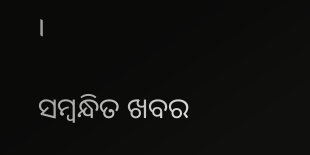।

ସମ୍ବନ୍ଧିତ ଖବର